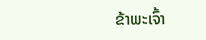ຂ້າພະເຈົ້າ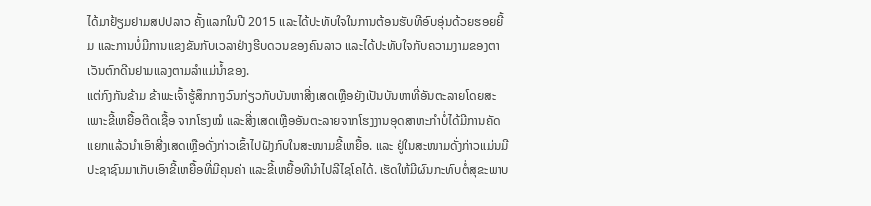ໄດ້ມາຢ້ຽມຢາມສປປລາວ ຄັ້ງແລກໃນປີ 2015 ແລະໄດ້ປະທັບໃຈໃນການຕ້ອນຮັບທີອົບອຸ່ນດ້ວຍຮອຍຍີ້ມ ແລະການບໍ່ມີການແຂງຂັນກັບເວລາຢ່າງຮີບດວນຂອງຄົນລາວ ແລະໄດ້ປະທັບໃຈກັບຄວາມງາມຂອງຕາເວັນຕົກດີນຢາມແລງຕາມລຳແມ່ນ້ຳຂອງ.
ແຕ່ກົງກັນຂ້າມ ຂ້າພະເຈົ້າຮູ້ສຶກກາງວົນກ່ຽວກັບບັນຫາສີ່ງເສດເຫຼືອຍັງເປັນບັນຫາທີ່ອັນຕະລາຍໂດຍສະເພາະຂີ້ເຫຍື້ອຕີດເຊື້ອ ຈາກໂຮງໝໍ ແລະສີ່ງເສດເຫຼືອອັນຕະລາຍຈາກໂຮງງານອຸດສາຫະກຳບໍ່ໄດ້ມີການຄັດແຍກແລ້ວນຳເອົາສີ່ງເສດເຫຼືອດັ່ງກ່າວເຂົ້າໄປຝັງກົບໃນສະໜາມຂີ້ເຫຍື້ອ. ແລະ ຢູ່ໃນສະໜາມດັ່ງກ່າວແມ່ນມີປະຊາຊົນມາເກັບເອົາຂີ້ເຫຍື້ອທີ່ມີຄຸນຄ່າ ແລະຂີ້ເຫຍື້ອທີນຳໄປລີໄຊໂຄໄດ້. ເຮັດໃຫ້ມີຜົນກະທົບຕໍ່ສຸຂະພາບ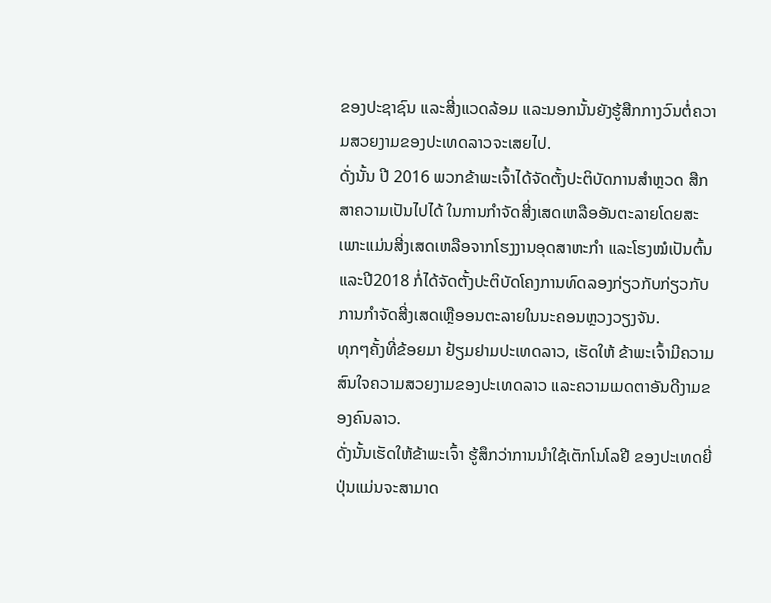ຂອງປະຊາຊົນ ແລະສີ່ງແວດລ້ອມ ແລະນອກນັ້ນຍັງຮູ້ສືກກາງວົນຕໍ່ຄວາມສວຍງາມຂອງປະເທດລາວຈະເສຍໄປ.
ດັ່ງນັ້ນ ປີ 2016 ພວກຂ້າພະເຈົ້າໄດ້ຈັດຕັ້ງປະຕິບັດການສຳຫຼວດ ສືກສາຄວາມເປັນໄປໄດ້ ໃນການກຳຈັດສີ່ງເສດເຫລືອອັນຕະລາຍໂດຍສະເພາະແມ່ນສີ່ງເສດເຫລືອຈາກໂຮງງານອຸດສາຫະກຳ ແລະໂຮງໝໍເປັນຕົ້ນ ແລະປີ2018 ກໍ່ໄດ້ຈັດຕັ້ງປະຕິບັດໂຄງການທົດລອງກ່ຽວກັບກ່ຽວກັບການກຳຈັດສີ່ງເສດເຫຼືອອນຕະລາຍໃນນະຄອນຫຼວງວຽງຈັນ.
ທຸກໆຄັ້ງທີ່ຂ້ອຍມາ ຢ້ຽມຢາມປະເທດລາວ, ເຮັດໃຫ້ ຂ້າພະເຈົ້າມີຄວາມສົນໃຈຄວາມສວຍງາມຂອງປະເທດລາວ ແລະຄວາມເມດຕາອັນດີງາມຂອງຄົນລາວ.
ດັ່ງນັ້ນເຮັດໃຫ້ຂ້າພະເຈົ້າ ຮູ້ສຶກວ່າການນຳໃຊ້ເຕັກໂນໂລຢີ ຂອງປະເທດຍີ່ປຸ່ນແມ່ນຈະສາມາດ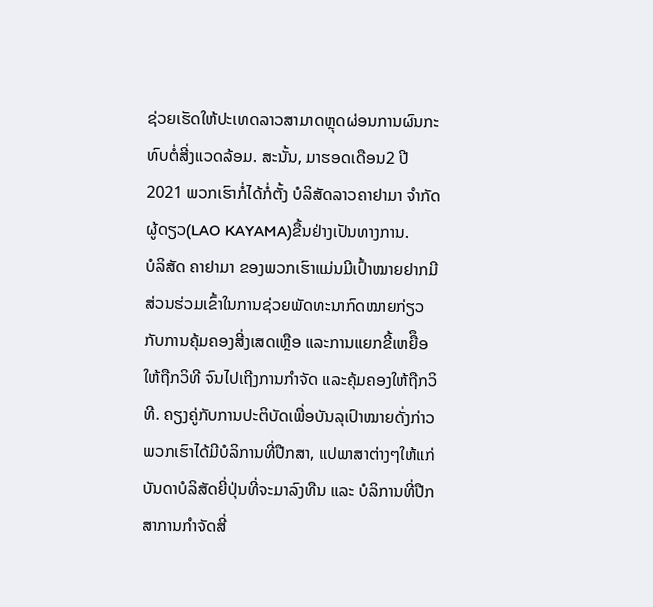ຊ່ວຍເຮັດໃຫ້ປະເທດລາວສາມາດຫຼຸດຜ່ອນການຜົນກະທົບຕໍ່ສີ່ງແວດລ້ອມ. ສະນັ້ນ, ມາຮອດເດືອນ2 ປີ 2021 ພວກເຮົາກໍ່ໄດ້ກໍ່ຕັ້ງ ບໍລິສັດລາວຄາຢາມາ ຈຳກັດຜູ້ດຽວ(LAO KAYAMA)ຂື້ນຢ່າງເປັນທາງການ.
ບໍລິສັດ ຄາຢາມາ ຂອງພວກເຮົາແມ່ນມີເປົ້າໝາຍຢາກມີສ່ວນຮ່ວມເຂົ້າໃນການຊ່ວຍພັດທະນາກົດໝາຍກ່ຽວກັບການຄຸ້ມຄອງສີ່ງເສດເຫຼືອ ແລະການແຍກຂີ້ເຫຍືຶອໃຫ້ຖືກວິທີ ຈົນໄປເຖີງການກຳຈັດ ແລະຄຸ້ມຄອງໃຫ້ຖືກວິທີ. ຄຽງຄູ່ກັບການປະຕິບັດເພື່ອບັນລຸເປົາໝາຍດັ່ງກ່າວພວກເຮົາໄດ້ມີບໍລິການທີ່ປືກສາ, ແປພາສາຕ່າງໆໃຫ້ແກ່ບັນດາບໍລິສັດຍີ່ປຸ່ນທີ່ຈະມາລົງທືນ ແລະ ບໍລິການທີ່ປືກສາການກຳຈັດສີ່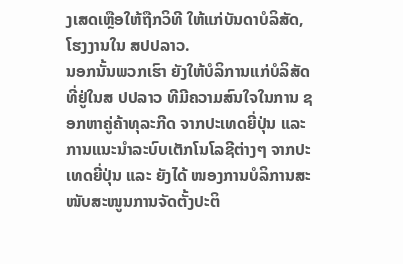ງເສດເຫຼືອໃຫ້ຖືກວິທີ ໃຫ້ແກ່ບັນດາບໍລິສັດ, ໂຮງງານໃນ ສປປລາວ.
ນອກນັ້ນພວກເຮົາ ຍັງໃຫ້ບໍລິການແກ່ບໍລິສັດທີ່ຢູ່ໃນສ ປປລາວ ທີມີຄວາມສົນໃຈໃນການ ຊອກຫາຄູ່ຄ້າທຸລະກີດ ຈາກປະເທດຍີ່ປຸ່ນ ແລະ ການແນະນຳລະບົບເຕັກໂນໂລຊີຕ່າງໆ ຈາກປະເທດຍີ່ປຸ່ນ ແລະ ຍັງໄດ້ ໜອງການບໍລິການສະໜັບສະໜູນການຈັດຕັ້ງປະຕິ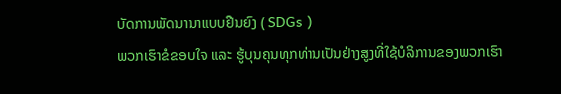ບັດການພັດນານາແບບຢືນຍົງ ( SDGs )
ພວກເຮົາຂໍຂອບໃຈ ແລະ ຮູ້ບຸນຄຸນທຸກທ່ານເປັນຢ່າງສູງທີ່ໃຊ້ບໍລິການຂອງພວກເຮົາ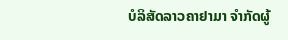ບໍລິສັດລາວຄາຢາມາ ຈຳກັດຜູ້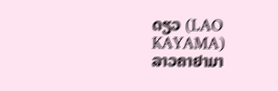ດຽວ (LAO KAYAMA)
ລາວຄາຢາມາ